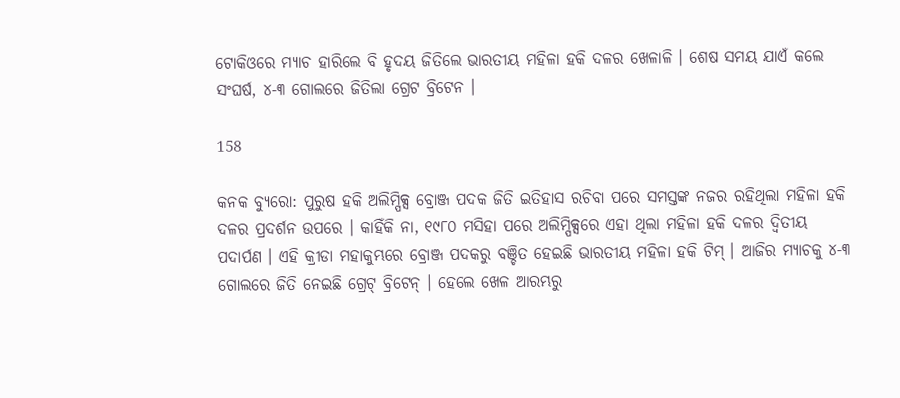ଟୋକିଓରେ ମ୍ୟାଚ ହାରିଲେ ବି ହୃଦୟ ଜିତିଲେ ଭାରତୀୟ ମହିଳା ହକି ଦଳର ଖେଳାଳି । ଶେଷ ସମୟ ଯାଏଁ କଲେ ସଂଘର୍ଷ, ୪-୩ ଗୋଲରେ ଜିତିଲା ଗ୍ରେଟ ବ୍ରିଟେନ ।

158

କନକ ବ୍ୟୁରୋ: ପୁରୁଷ ହକି ଅଲିମ୍ପିକ୍ସ ବ୍ରୋଞ୍ଜ ପଦକ ଜିତି ଇତିହାସ ରଚିବା ପରେ ସମସ୍ତଙ୍କ ନଜର ରହିଥିଲା ମହିଳା ହକି ଦଳର ପ୍ରଦର୍ଶନ ଉପରେ । କାହିଁକି ନା, ୧୯୮୦ ମସିହା ପରେ ଅଲିମ୍ପିକ୍ସରେ ଏହା ଥିଲା ମହିଳା ହକି ଦଳର ଦ୍ୱିତୀୟ ପଦାର୍ପଣ । ଏହି କ୍ରୀଡା ମହାକୁମ୍ଭରେ ବ୍ରୋଞ୍ଜ ପଦକରୁ ବଞ୍ଚିତ ହେଇଛି ଭାରତୀୟ ମହିଳା ହକି ଟିମ୍ । ଆଜିର ମ୍ୟାଚକୁ ୪-୩ ଗୋଲରେ ଜିତି ନେଇଛି ଗ୍ରେଟ୍ ବ୍ରିଟେନ୍ । ହେଲେ ଖେଳ ଆରମ୍ଭରୁ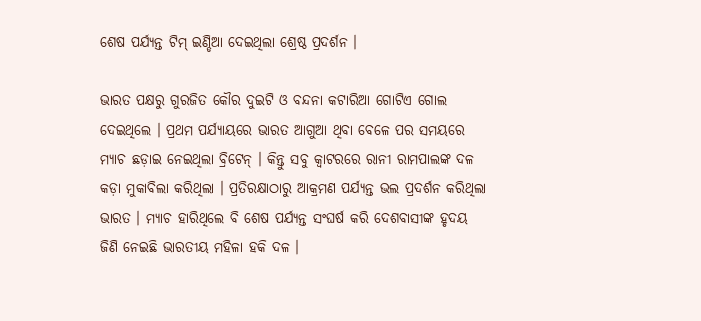ଶେଷ ପର୍ଯ୍ୟନ୍ତ ଟିମ୍ ଇଣ୍ଡିଆ ଦେଇଥିଲା ଶ୍ରେଷ୍ଠ ପ୍ରଦର୍ଶନ ।

ଭାରତ ପକ୍ଷରୁ ଗୁରଜିତ କୌର ଦୁଇଟି ଓ ବନ୍ଦନା କଟାରିଆ ଗୋଟିଏ ଗୋଲ ଦେଇଥିଲେ । ପ୍ରଥମ ପର୍ଯ୍ୟାୟରେ ଭାରତ ଆଗୁଆ ଥିବା ବେଳେ ପର ସମୟରେ ମ୍ୟାଚ ଛଡ଼ାଇ ନେଇଥିଲା ବ୍ରିଟେନ୍ । କିନ୍ତୁ ସବୁ କ୍ୱାଟରରେ ରାନୀ ରାମପାଲଙ୍କ ଦଳ କଡ଼ା ମୁକାବିଲା କରିଥିଲା । ପ୍ରତିରକ୍ଷାଠାରୁ ଆକ୍ରମଣ ପର୍ଯ୍ୟନ୍ତ ଭଲ ପ୍ରଦର୍ଶନ କରିଥିଲା ଭାରତ । ମ୍ୟାଚ ହାରିଥିଲେ ବି ଶେଷ ପର୍ଯ୍ୟନ୍ତ ସଂଘର୍ଷ କରି ଦେଶବାସୀଙ୍କ ହୃଦୟ ଜିଣି ନେଇଛି ଭାରତୀୟ ମହିଳା ହକି ଦଳ ।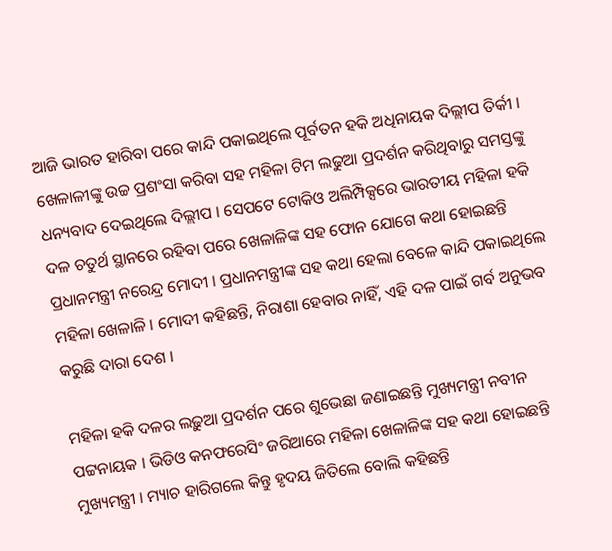ଆଜି ଭାରତ ହାରିବା ପରେ କାନ୍ଦି ପକାଇଥିଲେ ପୂର୍ବତନ ହକି ଅଧିନାୟକ ଦିଲ୍ଲୀପ ତିର୍କୀ । ଖେଳାଳୀଙ୍କୁ ଉଚ୍ଚ ପ୍ରଶଂସା କରିବା ସହ ମହିଳା ଟିମ ଲଢୁଆ ପ୍ରଦର୍ଶନ କରିଥିବାରୁ ସମସ୍ତଙ୍କୁ ଧନ୍ୟବାଦ ଦେଇଥିଲେ ଦିଲ୍ଲୀପ । ସେପଟେ ଟୋକିଓ ଅଲିମ୍ପିକ୍ସରେ ଭାରତୀୟ ମହିଳା ହକି ଦଳ ଚତୁର୍ଥ ସ୍ଥାନରେ ରହିବା ପରେ ଖେଳାଳିଙ୍କ ସହ ଫୋନ ଯୋଗେ କଥା ହୋଇଛନ୍ତି ପ୍ରଧାନମନ୍ତ୍ରୀ ନରେନ୍ଦ୍ର ମୋଦୀ । ପ୍ରଧାନମନ୍ତ୍ରୀଙ୍କ ସହ କଥା ହେଲା ବେଳେ କାନ୍ଦି ପକାଇଥିଲେ ମହିଳା ଖେଳାଳି । ମୋଦୀ କହିଛନ୍ତି, ନିରାଶା ହେବାର ନାହିଁ, ଏହି ଦଳ ପାଇଁ ଗର୍ବ ଅନୁଭବ କରୁଛି ଦାରା ଦେଶ ।

ମହିଳା ହକି ଦଳର ଲଢ଼ୁଆ ପ୍ରଦର୍ଶନ ପରେ ଶୁଭେଛା ଜଣାଇଛନ୍ତି ମୁଖ୍ୟମନ୍ତ୍ରୀ ନବୀନ ପଟ୍ଟନାୟକ । ଭିଡିଓ କନଫରେସିଂ ଜରିଆରେ ମହିଳା ଖେଳାଳିଙ୍କ ସହ କଥା ହୋଇଛନ୍ତି ମୁଖ୍ୟମନ୍ତ୍ରୀ । ମ୍ୟାଚ ହାରିଗଲେ କିନ୍ତୁ ହୃଦୟ ଜିତିଲେ ବୋଲି କହିଛନ୍ତି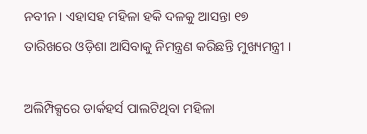ନବୀନ । ଏହାସହ ମହିଳା ହକି ଦଳକୁ ଆସନ୍ତା ୧୭ ତାରିଖରେ ଓଡ଼ିଶା ଆସିବାକୁ ନିମନ୍ତ୍ରଣ କରିଛନ୍ତି ମୁଖ୍ୟମନ୍ତ୍ରୀ ।

ଅଲିମ୍ପିକ୍ସରେ ଡାର୍କହର୍ସ ପାଲଟିଥିବା ମହିଳା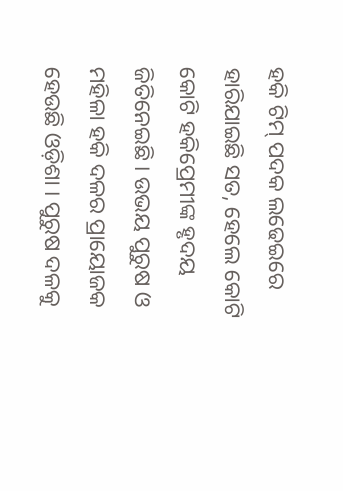ହକି ଟିମ୍ ପଦକ ଲଢେଇରେ ହାରିଯାଇଛି ସତ, ହେଲେ କୋଟି କୋଟି ହକିପ୍ରେମୀଙ୍କ ହୃଦୟ ଜିତିନେଇଛି । ଉଭୟ ପୁରୁଷ ଓ ମହିଳା ହକି ଦଳର ପ୍ରାୟୋଜକ ହେଉଛି ଓଡ଼ିଶା । ପୁରୁଷ ଦଳକୁ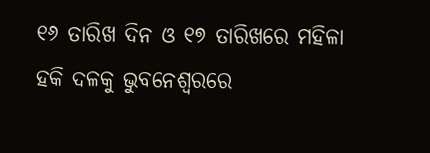୧୬ ତାରିଖ ଦିନ ଓ ୧୭ ତାରିଖରେ ମହିଳା ହକି ଦଳକୁ ଭୁବନେଶ୍ୱରରେ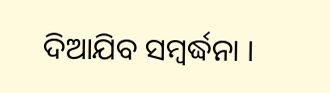ଦିଆଯିବ ସମ୍ବର୍ଦ୍ଧନା ।